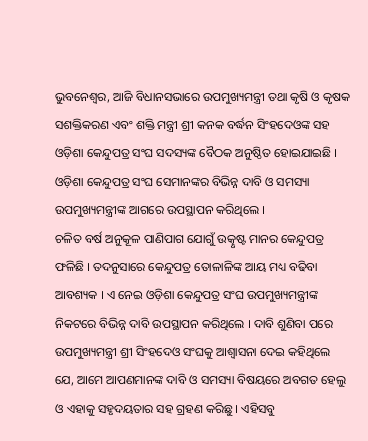ଭୁବନେଶ୍ୱର, ଆଜି ବିଧାନସଭାରେ ଉପମୁଖ୍ୟମନ୍ତ୍ରୀ ତଥା କୃଷି ଓ କୃଷକ ସଶକ୍ତିକରଣ ଏବଂ ଶକ୍ତି ମନ୍ତ୍ରୀ ଶ୍ରୀ କନକ ବର୍ଦ୍ଧନ ସିଂହଦେଓଙ୍କ ସହ ଓଡ଼ିଶା କେନ୍ଦୁପତ୍ର ସଂଘ ସଦସ୍ୟଙ୍କ ବୈଠକ ଅନୁଷ୍ଠିତ ହୋଇଯାଇଛି । ଓଡ଼ିଶା କେନ୍ଦୁପତ୍ର ସଂଘ ସେମାନଙ୍କର ବିଭିନ୍ନ ଦାବି ଓ ସମସ୍ୟା ଉପମୁଖ୍ୟମନ୍ତ୍ରୀଙ୍କ ଆଗରେ ଉପସ୍ଥାପନ କରିଥିଲେ ।
ଚଳିତ ବର୍ଷ ଅନୁକୂଳ ପାଣିପାଗ ଯୋଗୁଁ ଉତ୍କୃଷ୍ଟ ମାନର କେନ୍ଦୁପତ୍ର ଫଳିଛି । ତଦନୁସାରେ କେନ୍ଦୁପତ୍ର ତୋଳାଳିଙ୍କ ଆୟ ମଧ୍ୟ ବଢିବା ଆବଶ୍ୟକ । ଏ ନେଇ ଓଡ଼ିଶା କେନ୍ଦୁପତ୍ର ସଂଘ ଉପମୁଖ୍ୟମନ୍ତ୍ରୀଙ୍କ ନିକଟରେ ବିଭିନ୍ନ ଦାବି ଉପସ୍ଥାପନ କରିଥିଲେ । ଦାବି ଶୁଣିବା ପରେ ଉପମୁଖ୍ୟମନ୍ତ୍ରୀ ଶ୍ରୀ ସିଂହଦେଓ ସଂଘକୁ ଆଶ୍ୱାସନା ଦେଇ କହିଥିଲେ ଯେ, ଆମେ ଆପଣମାନଙ୍କ ଦାବି ଓ ସମସ୍ୟା ବିଷୟରେ ଅବଗତ ହେଲୁ ଓ ଏହାକୁ ସହୃଦୟତାର ସହ ଗ୍ରହଣ କରିଛୁ । ଏହିସବୁ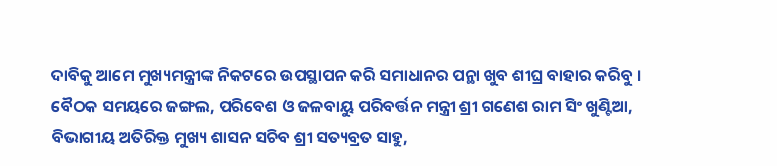ଦାବିକୁ ଆମେ ମୁଖ୍ୟମନ୍ତ୍ରୀଙ୍କ ନିକଟରେ ଉପସ୍ଥାପନ କରି ସମାଧାନର ପନ୍ଥା ଖୁବ ଶୀଘ୍ର ବାହାର କରିବୁ ।
ବୈଠକ ସମୟରେ ଜଙ୍ଗଲ, ପରିବେଶ ଓ ଜଳବାୟୁ ପରିବର୍ତ୍ତନ ମନ୍ତ୍ରୀ ଶ୍ରୀ ଗଣେଶ ରାମ ସିଂ ଖୁଣ୍ଟିଆ, ବିଭାଗୀୟ ଅତିରିକ୍ତ ମୁଖ୍ୟ ଶାସନ ସଚିବ ଶ୍ରୀ ସତ୍ୟବ୍ରତ ସାହୁ,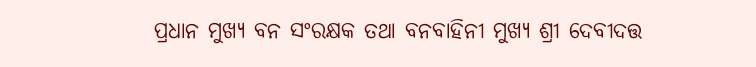ପ୍ରଧାନ ମୁଖ୍ୟ ବନ ସଂରକ୍ଷକ ତଥା ବନବାହିନୀ ମୁଖ୍ୟ ଶ୍ରୀ ଦେବୀଦତ୍ତ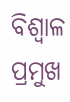ବିଶ୍ୱାଳ ପ୍ରମୁଖ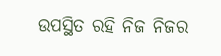ଉପସ୍ଥିତ ରହି ନିଜ ନିଜର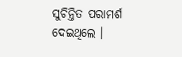ସୁଚିନ୍ତିତ ପରାମର୍ଶ ଦେଇଥିଲେ ।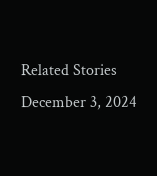Related Stories
December 3, 2024